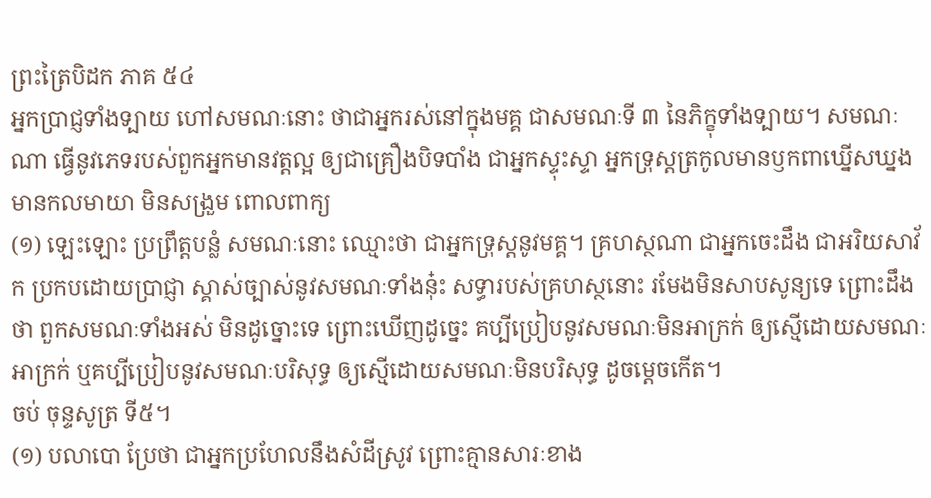ព្រះត្រៃបិដក ភាគ ៥៤
អ្នកប្រាជ្ញទាំងទ្បាយ ហៅសមណៈនោះ ថាជាអ្នករស់នៅក្នុងមគ្គ ជាសមណៈទី ៣ នៃភិក្ខុទាំងទ្បាយ។ សមណៈណា ធ្វើនូវភេទរបស់ពួកអ្នកមានវត្តល្អ ឲ្យជាគ្រឿងបិទបាំង ជាអ្នកស្ទុះស្ទា អ្នកទ្រុស្តត្រកូលមានឫកពាឃ្នើសឃ្នង មានកលមាយា មិនសង្រួម ពោលពាក្យ
(១) ឡេះឡោះ ប្រព្រឹត្តបន្លំ សមណៈនោះ ឈ្មោះថា ជាអ្នកទ្រុស្តនូវមគ្គ។ គ្រហស្ថណា ជាអ្នកចេះដឹង ជាអរិយសាវ័ក ប្រកបដោយប្រាជ្ញា ស្គាស់ច្បាស់នូវសមណៈទាំងនុ៎ះ សទ្ធារបស់គ្រហស្ថនោះ រមែងមិនសាបសូន្យទេ ព្រោះដឹងថា ពួកសមណៈទាំងអស់ មិនដូច្នោះទេ ព្រោះឃើញដូច្នេះ គប្បីប្រៀបនូវសមណៈមិនអាក្រក់ ឲ្យស្មើដោយសមណៈអាក្រក់ ឬគប្បីប្រៀបនូវសមណៈបរិសុទ្ធ ឲ្យស្មើដោយសមណៈមិនបរិសុទ្ធ ដូចម្តេចកើត។
ចប់ ចុន្ទសូត្រ ទី៥។
(១) បលាបោ ប្រែថា ជាអ្នកប្រហែលនឹងសំដីស្រូវ ព្រោះគ្មានសារៈខាង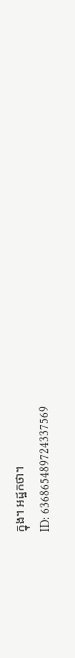ក្នុង។ អដ្ឋកថា។
ID: 636865489724337569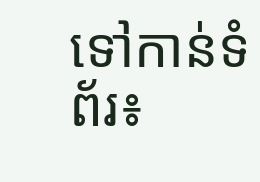ទៅកាន់ទំព័រ៖